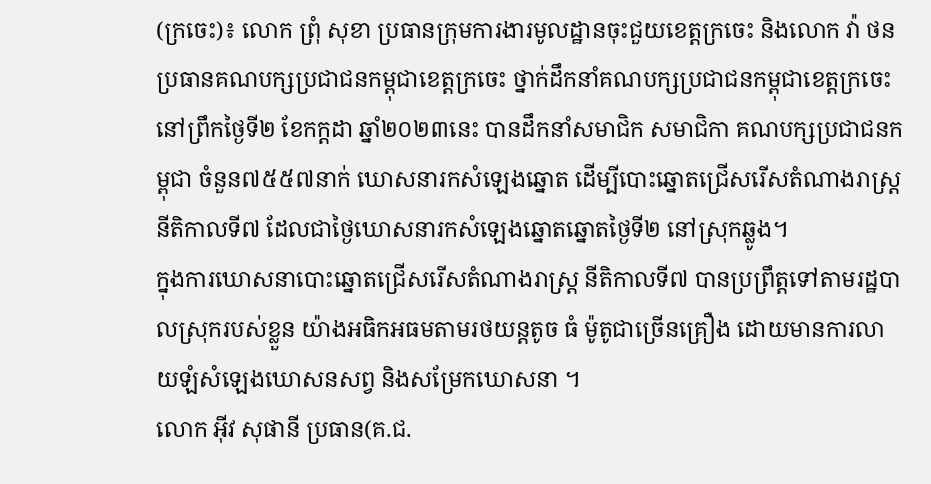(ក្រចេះ)៖ លោក ព្រុំ សុខា ប្រធានក្រុមការងារមូលដ្ឋានចុះជួយខេត្តក្រចេះ និងលោក វ៉ា ថន ប្រធានគណបក្សប្រជាជនកម្ពុជាខេត្តក្រចេះ ថ្នាក់ដឹកនាំគណបក្សប្រជាជនកម្ពុជាខេត្តក្រចេះ នៅព្រឹកថ្ងៃទី២ ខែកក្តដា ឆ្នាំ២០២៣នេះ បានដឹកនាំសមាជិក សមាជិកា គណបក្សប្រជាជនកម្ពុជា ចំនួន៧៥៥៧នាក់ ឃោសនារកសំឡេងឆ្នោត ដើម្បីបោះឆ្នោតជ្រើសរើសតំណាងរាស្រ្តនីតិកាលទី៧ ដែលជាថ្ងៃឃោសនារកសំឡេងឆ្នោតឆ្នោតថ្ងៃទី២ នៅស្រុកឆ្លូង។
ក្នុងការឃោសនាបោះឆ្នោតជ្រើសរើសតំណាងរាស្រ្ត នីតិកាលទី៧ បានប្រព្រឹត្តទៅតាមរដ្ឋបាលស្រុករបស់ខ្លួន យ៉ាងអធិកអធមតាមរថយន្ដតូច ធំ ម៉ូតូជាច្រើនគ្រឿង ដោយមានការលាយឡំសំឡេងឃោសនសព្វ និងសម្រែកឃោសនា ។
លោក អ៊ីវ សុផានី ប្រធាន(គ.ជ.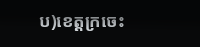ប)ខេត្តក្រចេះ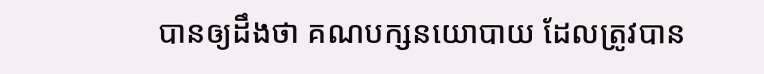បានឲ្យដឹងថា គណបក្សនយោបាយ ដែលត្រូវបាន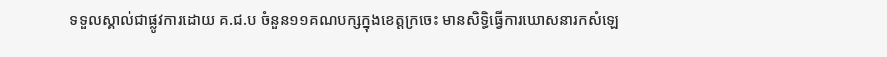ទទួលស្គាល់ជាផ្លូវការដោយ គ.ជ.ប ចំនួន១១គណបក្សក្នុងខេត្តក្រចេះ មានសិទ្ធិធ្វើការឃោសនារកសំឡេ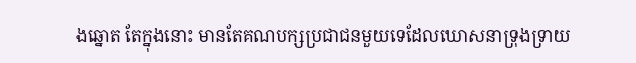ងឆ្នោត តែក្នុងនោះ មានតែគណបក្សប្រជាជនមួយទេដែលឃោសនាទ្រុងទ្រាយ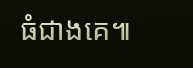ធំជាងគេ៕